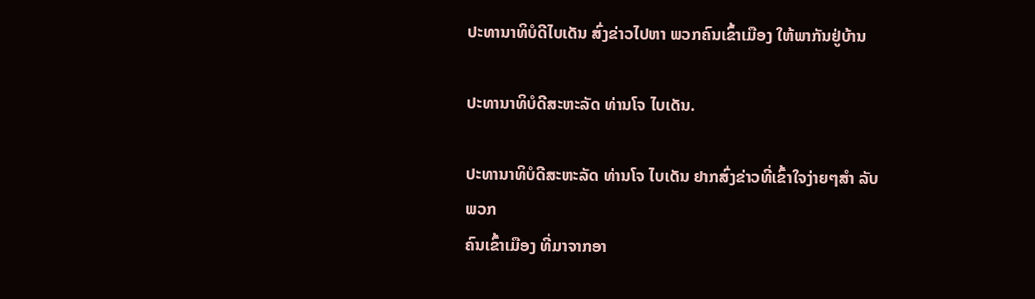ປະທານາທິບໍດີໄບເດັນ ສົ່ງຂ່າວໄປຫາ ພວກຄົນເຂົ້າເມືອງ ໃຫ້ພາກັນຢູ່ບ້ານ

ປະທານາທິບໍດີສະຫະລັດ ທ່ານໂຈ ໄບເດັນ.

ປະທານາທິບໍດີສະຫະລັດ ທ່ານໂຈ ໄບເດັນ ຢາກສົ່ງຂ່າວທີ່ເຂົ້າໃຈງ່າຍໆສຳ ລັບພວກ
ຄົນເຂົ້າເມືອງ ທີ່ມາຈາກອາ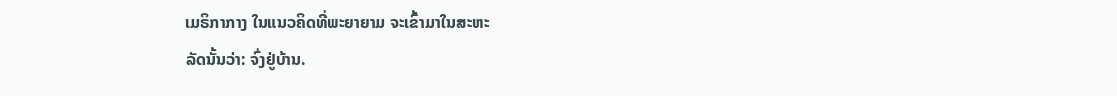ເມຣິກາກາງ ໃນແນວຄິດທີ່ພະຍາຍາມ ຈະເຂົ້າມາໃນສະຫະ
ລັດນັ້ນວ່າ: ຈົ່ງຢູ່ບ້ານ.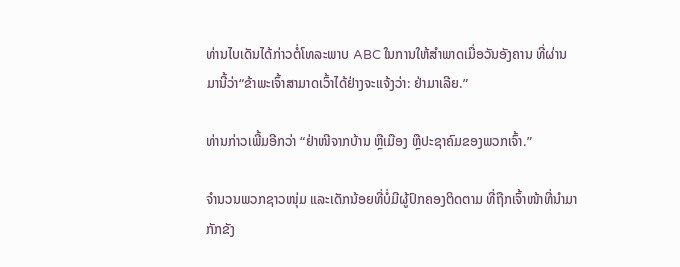ທ່ານໄບເດັນໄດ້ກ່າວຕໍ່ໂທລະພາບ ABC ໃນການໃຫ້ສຳພາດເມື່ອວັນອັງຄານ ທີ່ຜ່ານ
ມານີ້ວ່າ“ຂ້າພະເຈົ້າສາມາດເວົ້າໄດ້ຢ່າງຈະແຈ້ງວ່າ: ຢ່າມາເລີຍ.”

ທ່ານກ່າວເພີ້ມອີກວ່າ “ຢ່າໜີຈາກບ້ານ ຫຼືເມືອງ ຫຼືປະຊາຄົມຂອງພວກເຈົ້າ.”

ຈຳນວນພວກຊາວໜຸ່ມ ແລະເດັກນ້ອຍທີ່ບໍ່ມີຜູ້ປົກຄອງຕິດຕາມ ທີ່ຖືກເຈົ້າໜ້າທີ່ນຳມາ
ກັກຂັງ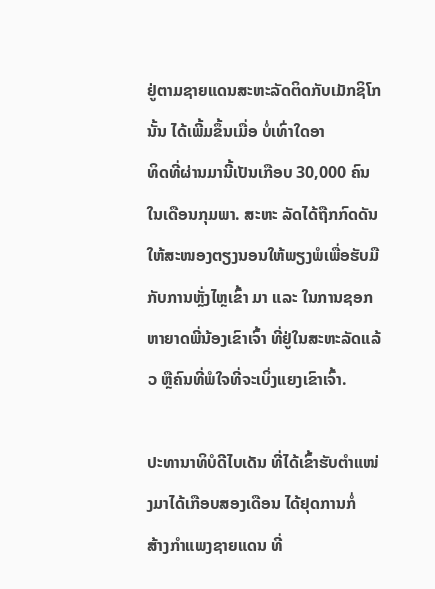ຢູ່ຕາມຊາຍແດນສະຫະລັດຕິດກັບເມັກຊິໂກນັ້ນ ໄດ້ເພີ້ມຂຶ້ນເມື່ອ ບໍ່ເທົ່າໃດອາ
ທິດທີ່ຜ່ານມານີ້ເປັນເກືອບ 30,000 ຄົນ ໃນເດືອນກຸມພາ. ສະຫະ ລັດໄດ້ຖືກກົດດັນ
ໃຫ້ສະໜອງຕຽງນອນໃຫ້ພຽງພໍເພື່ອຮັບມືກັບການຫຼັ່ງໄຫຼເຂົ້າ ມາ ແລະ ໃນການຊອກ
ຫາຍາດພີ່ນ້ອງເຂົາເຈົ້າ ທີ່ຢູ່ໃນສະຫະລັດແລ້ວ ຫຼືຄົນທີ່ພໍໃຈທີ່ຈະເບິ່ງແຍງເຂົາເຈົ້າ.

ປະທານາທິບໍດີໄບເດັນ ທີ່ໄດ້ເຂົ້າຮັບຕຳແໜ່ງມາໄດ້ເກືອບສອງເດືອນ ໄດ້ຢຸດການກໍ່
ສ້າງກຳແພງຊາຍແດນ ທີ່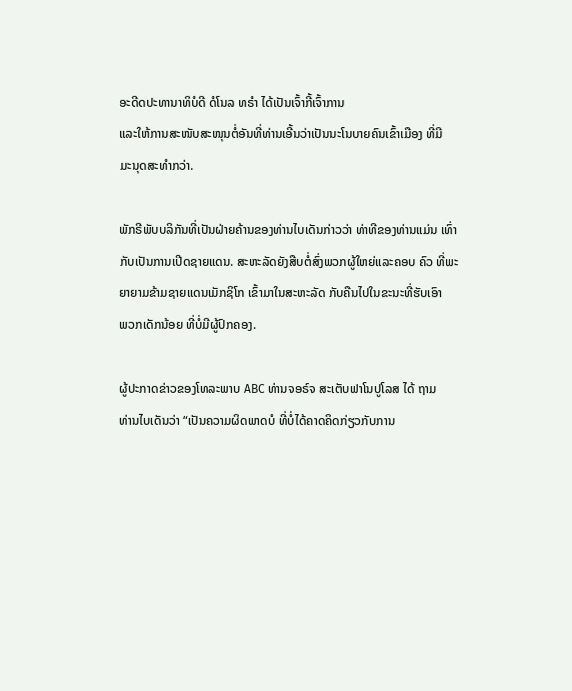ອະດີດປະທານາທິບໍດີ ດໍໂນລ ທຣໍາ ໄດ້ເປັນເຈົ້າກີ້ເຈົ້າການ
ແລະໃຫ້ການສະໜັບສະໜຸນຕໍ່ອັນທີ່ທ່ານເອີ້ນວ່າເປັນນະໂນບາຍຄົນເຂົ້າເມືອງ ທີ່ມີ
ມະນຸດສະທຳກວ່າ.

ພັກຣີພັບບລິກັນທີ່ເປັນຝ່າຍຄ້ານຂອງທ່ານໄບເດັນກ່າວວ່າ ທ່າທີຂອງທ່ານແມ່ນ ເທົ່າ
ກັບເປັນການເປີດຊາຍແດນ. ສະຫະລັດຍັງສືບຕໍ່ສົ່ງພວກຜູ້ໃຫຍ່ແລະຄອບ ຄົວ ທີ່ພະ
ຍາຍາມຂ້າມຊາຍແດນເມັກຊິໂກ ເຂົ້າມາໃນສະຫະລັດ ກັບຄືນໄປໃນຂະນະທີ່ຮັບເອົາ
ພວກເດັກນ້ອຍ ທີ່ບໍ່ມີຜູ້ປົກຄອງ.

ຜູ້ປະກາດຂ່າວຂອງໂທລະພາບ ABC ທ່ານຈອຣ໌ຈ ສະເຕັບຟາໂນປູໂລສ ໄດ້ ຖາມ
ທ່ານໄບເດັນວ່າ “ເປັນຄວາມຜິດພາດບໍ ທີ່ບໍ່ໄດ້ຄາດຄິດກ່ຽວກັບການ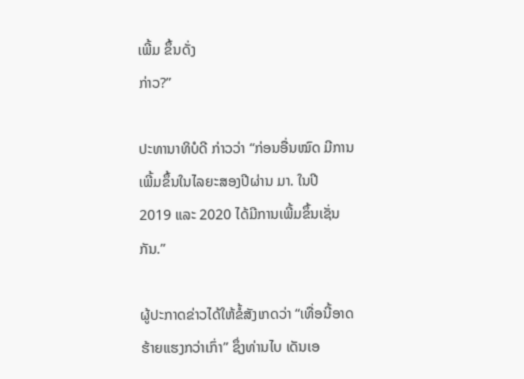ເພີ້ມ ຂຶ້ນດັ່ງ
ກ່າວ?”

ປະທານາທິບໍດີ ກ່າວວ່າ “ກ່ອນອື່ນໝົດ ມີການເພີ້ມຂຶ້ນໃນໄລຍະສອງປີຜ່ານ ມາ. ໃນປີ
2019 ແລະ 2020 ໄດ້ມີການເພີ້ມຂຶ້ນເຊັ່ນກັນ.”

ຜູ້ປະກາດຂ່າວໄດ້ໃຫ້ຂໍ້ສັງເກດວ່າ “ເທື່ອນີ້ອາດຮ້າຍແຮງກວ່າເກົ່າ” ຊຶ່ງທ່ານໄບ ເດັນເອ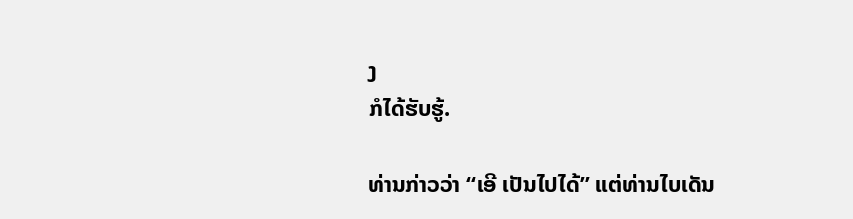ງ
ກໍໄດ້ຮັບຮູ້.

ທ່ານກ່າວວ່າ “ເອີ ເປັນໄປໄດ້” ແຕ່ທ່ານໄບເດັນ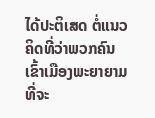ໄດ້ປະຕິເສດ ຕໍ່ແນວຄິດທີ່ວ່າພວກຄົນ
ເຂົ້າເມືອງພະຍາຍາມທີ່ຈະ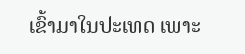ເຂົ້າມາໃນປະເທດ ເພາະ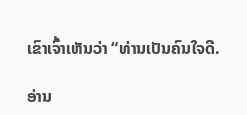ເຂົາເຈົ້າເຫັນວ່າ “ທ່ານເປັນຄົນໃຈດີ.

ອ່ານ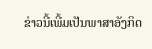ຂ່າວນີ້ເພີ້ມເປັນພາສາອັງກິດ